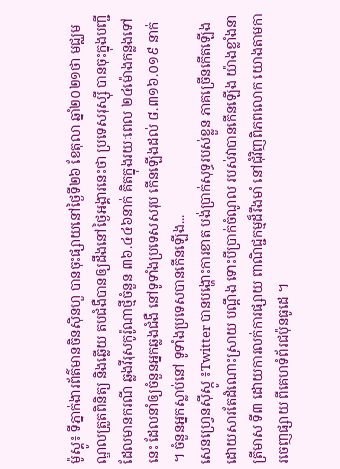ម៉ូស្គូ៖ ទីភ្នាក់ងារព័ត៌មានចិនស៊ិនហួ បានចុះផ្សាយនៅថ្ងៃទី២៦ ខែតុលា ឆ្នាំ២០២១ថា មជ្ឈមណ្ឌលត្រួតពិនិត្យ និងឆ្លើយ តបជំងឺបានឲ្យដឹងនៅថ្ងៃអង្គារនេះថា ប្រទេសរុស្ស៊ី បានចុះក្នុងបញ្ជីដែលមានករណី ឆ្លងវីរុសកូរ៉ូណាថ្មីចំនួន ៣៦.៤៤៦នាក់ គិតក្នុងរយៈពេល ២៤ម៉ោងកន្លងទៅនេះ ដែលនាំឲ្យចំនួនអ្នកឆ្លងជំងឺ នៅទូទាំងប្រទេសសរុប កើនឡើងដល់ ៨.៣១៦.០១៩ នាក់ ។ ចំនួនអ្នកស្លាប់នៅ ទូទាំងប្រទេសបានកើនឡើង...
សេនហ្វ្រេនស៊ីស្កូ ៖Twitter បានបង្ហោះការខាត បង់ប្រាក់សុទ្ធរបស់ខ្លួន ភាគច្រើនកើតឡើង ដោយសារតែដំណោះស្រាយ បណ្តឹង ទោះបីប្រាក់ចំណូល របស់វាបានកើនឡើង យ៉ាងខ្លាំងនាត្រីមាស ទី៣ ដោយការលក់ការផ្សាយ ពាណិជ្ជកម្មដ៏រឹងមាំ នៅជុំវិញពិភពលោក យោងតាមការចេញផ្សាយ ពីគេហទំព័រជប៉ុនធូដេ ។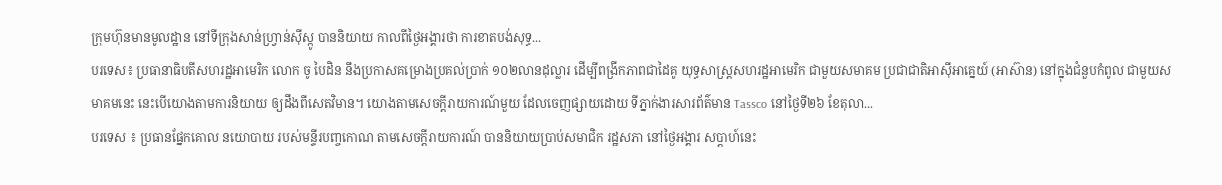ក្រុមហ៊ុនមានមូលដ្ឋាន នៅទីក្រុងសាន់ហ្វ្រាន់ស៊ីស្កូ បាននិយាយ កាលពីថ្ងៃអង្គារថា ការខាតបង់សុទ្ធ...
បរទេស៖ ប្រធានាធិបតីសហរដ្ឋអាមេរិក លោក ចូ បៃដិន នឹងប្រកាសគម្រោងប្រគល់ប្រាក់ ១០២លានដុល្លារ ដើម្បីពង្រីកភាពជាដៃគូ យុទ្ធសាស្ត្រសហរដ្ឋអាមេរិក ជាមួយសមាគម ប្រជាជាតិអាស៊ីអាគ្នេយ៍ (អាស៊ាន) នៅក្នុងជំនួបកំពូល ជាមួយសមាគមនេះ នេះបើយោងតាមការនិយាយ ឲ្យដឹងពីសេតវិមាន។ យោងតាមសេចក្តីរាយការណ៍មួយ ដែលចេញផ្សាយដោយ ទីភ្នាក់ងារសារព័ត៌មាន Tassco នៅថ្ងៃទី២៦ ខែតុលា...
បរទេស ៖ ប្រធានផ្នែកគោល នយោបាយ របស់មន្ទីរបញ្ចកោណ តាមសេចក្តីរាយការណ៍ បាននិយាយប្រាប់សមាជិក រដ្ឋសភា នៅថ្ងៃអង្គារ សប្ដាហ៍នេះ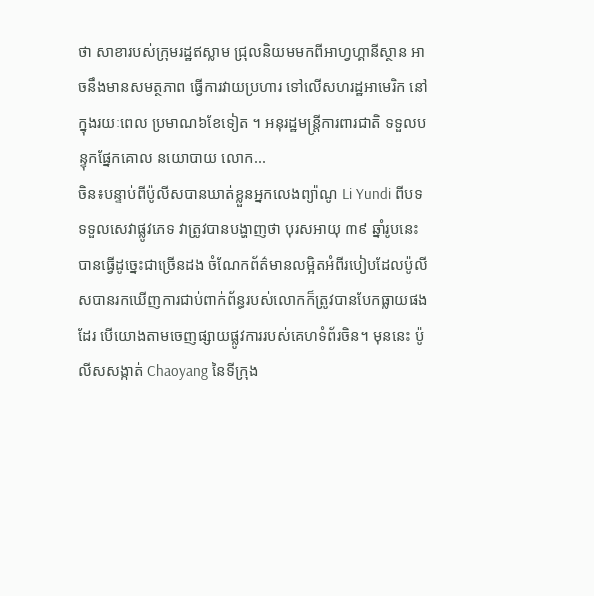ថា សាខារបស់ក្រុមរដ្ឋឥស្លាម ជ្រុលនិយមមកពីអាហ្វហ្គានីស្ថាន អាចនឹងមានសមត្ថភាព ធ្វើការវាយប្រហារ ទៅលើសហរដ្ឋអាមេរិក នៅក្នុងរយៈពេល ប្រមាណ៦ខែទៀត ។ អនុរដ្ឋមន្ត្រីការពារជាតិ ទទួលបន្ទុកផ្នែកគោល នយោបាយ លោក...
ចិន៖បន្ទាប់ពីប៉ូលីសបានឃាត់ខ្លួនអ្នកលេងព្យ៉ាណូ Li Yundi ពីបទទទួលសេវាផ្លូវភេទ វាត្រូវបានបង្ហាញថា បុរសអាយុ ៣៩ ឆ្នាំរូបនេះបានធ្វើដូច្នេះជាច្រើនដង ចំណែកព័ត៌មានលម្អិតអំពីរបៀបដែលប៉ូលីសបានរកឃើញការជាប់ពាក់ព័ន្ធរបស់លោកក៏ត្រូវបានបែកធ្លាយផងដែរ បើយោងតាមចេញផ្សាយផ្លូវការរបស់គេហទំព័រចិន។ មុននេះ ប៉ូលីសសង្កាត់ Chaoyang នៃទីក្រុង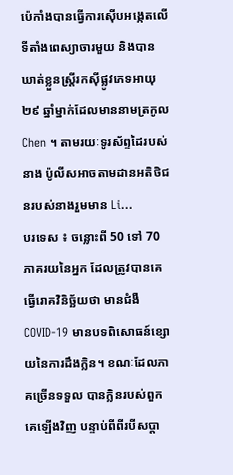ប៉េកាំងបានធ្វើការស៊ើបអង្កេតលើទីតាំងពេស្យាចារមួយ និងបានឃាត់ខ្លួនស្ត្រីរកស៊ីផ្លូវភេទអាយុ ២៩ ឆ្នាំម្នាក់ដែលមាននាមត្រកូល Chen ។ តាមរយៈទូរស័ព្ទដៃរបស់នាង ប៉ូលីសអាចតាមដានអតិថិជនរបស់នាងរួមមាន Li...
បរទេស ៖ ចន្លោះពី 50 ទៅ 70 ភាគរយនៃអ្នក ដែលត្រូវបានគេធ្វើរោគវិនិច្ឆ័យថា មានជំងឺ COVID-19 មានបទពិសោធន៍ខ្សោយនៃការដឹងក្លិន។ ខណៈដែលភាគច្រើនទទួល បានក្លិនរបស់ពួកគេឡើងវិញ បន្ទាប់ពីពីរបីសប្តា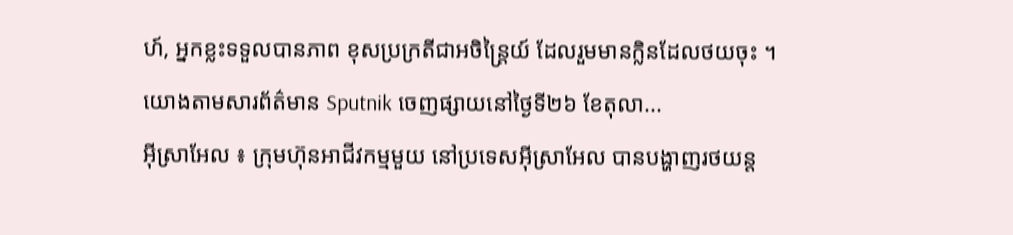ហ៍, អ្នកខ្លះទទួលបានភាព ខុសប្រក្រតីជាអចិន្ត្រៃយ៍ ដែលរួមមានក្លិនដែលថយចុះ ។ យោងតាមសារព័ត៌មាន Sputnik ចេញផ្សាយនៅថ្ងៃទី២៦ ខែតុលា...
អ៊ីស្រាអែល ៖ ក្រុមហ៊ុនអាជីវកម្មមួយ នៅប្រទេសអ៊ីស្រាអែល បានបង្ហាញរថយន្ត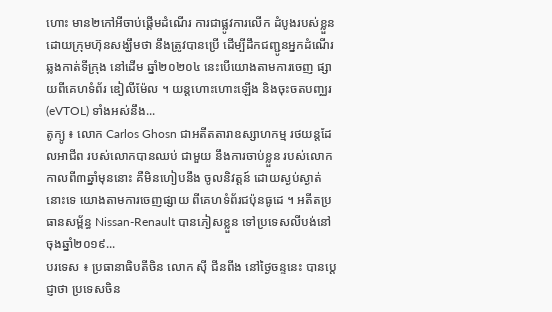ហោះ មាន២កៅអីចាប់ផ្តើមដំណើរ ការជាផ្លូវការលើក ដំបូងរបស់ខ្លួន ដោយក្រុមហ៊ុនសង្ឃឹមថា នឹងត្រូវបានប្រើ ដើម្បីដឹកជញ្ជូនអ្នកដំណើរ ឆ្លងកាត់ទីក្រុង នៅដើម ឆ្នាំ២០២០៤ នេះបើយោងតាមការចេញ ផ្សាយពីគេហទំព័រ ឌៀលីម៉ែល ។ យន្តហោះហោះឡើង និងចុះចតបញ្ឈរ (eVTOL) ទាំងអស់នឹង...
តូក្យូ ៖ លោក Carlos Ghosn ជាអតីតតារាឧស្សាហកម្ម រថយន្តដែលអាជីព របស់លោកបានឈប់ ជាមួយ នឹងការចាប់ខ្លួន របស់លោក កាលពី៣ឆ្នាំមុននោះ គឺមិនហៀបនឹង ចូលនិវត្តន៍ ដោយស្ងប់ស្ងាត់នោះទេ យោងតាមការចេញផ្សាយ ពីគេហទំព័រជប៉ុនធូដេ ។ អតីតប្រធានសម្ព័ន្ធ Nissan-Renault បានភៀសខ្លួន ទៅប្រទេសលីបង់នៅចុងឆ្នាំ២០១៩...
បរទេស ៖ ប្រធានាធិបតីចិន លោក ស៊ី ជីនពីង នៅថ្ងៃចន្ទនេះ បានប្តេជ្ញាថា ប្រទេសចិន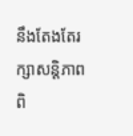នឹងតែងតែរក្សាសន្តិភាព ពិ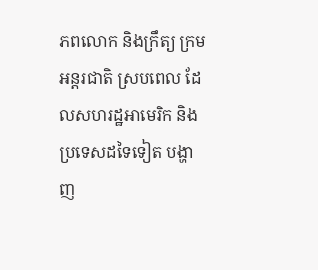ភពលោក និងក្រឹត្យ ក្រមអន្តរជាតិ ស្របពេល ដែលសហរដ្ឋអាមេរិក និងប្រទេសដទៃទៀត បង្ហាញ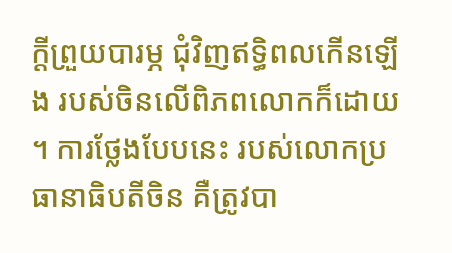ក្តីព្រួយបារម្ភ ជុំវិញឥទ្ធិពលកើនឡើង របស់ចិនលើពិភពលោកក៏ដោយ ។ ការថ្លែងបែបនេះ របស់លោកប្រធានាធិបតីចិន គឺត្រូវបា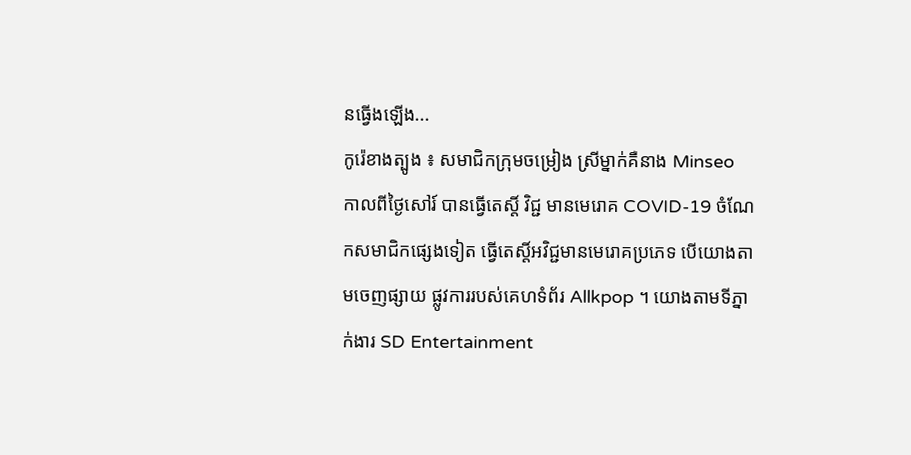នធ្វើងឡើង...
កូរ៉េខាងត្បូង ៖ សមាជិកក្រុមចម្រៀង ស្រីម្នាក់គឺនាង Minseo កាលពីថ្ងៃសៅរ៍ បានធ្វើតេស្តិ៍ វិជ្ជ មានមេរោគ COVID-19 ចំណែកសមាជិកផ្សេងទៀត ធ្វើតេស្តិ៍អវិជ្ជមានមេរោគប្រភេទ បើយោងតាមចេញផ្សាយ ផ្លូវការរបស់គេហទំព័រ Allkpop ។ យោងតាមទីភ្នាក់ងារ SD Entertainment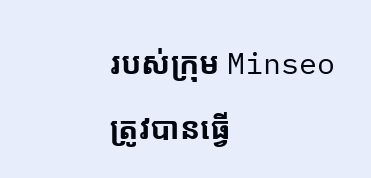របស់ក្រុម Minseo ត្រូវបានធ្វើ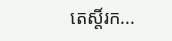តេស្តិ៍រក...